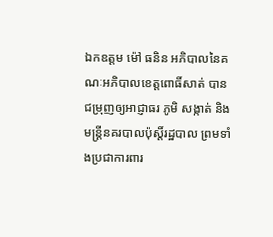ឯកឧត្តម ម៉ៅ ធនិន អភិបាលនៃគណៈអភិបាលខេត្តពោធិ៍សាត់ បានជម្រុញឲ្យអាជ្ញាធរ ភូមិ សង្កាត់ និង មន្រ្តីនគរបាលប៉ុស្តិ៍រដ្ឋបាល ព្រមទាំងប្រជាការពារ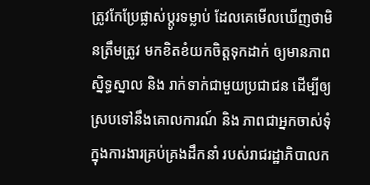ត្រូវកែប្រែផ្លាស់ប្តូរទម្លាប់ ដែលគេមើលឃើញថាមិនត្រឹមត្រូវ មកខិតខំយកចិត្តទុកដាក់ ឲ្យមានភាពស្និទ្ធស្នាល និង រាក់ទាក់ជាមួយប្រជាជន ដើម្បីឲ្យស្របទៅនឹងគោលការណ៍ និង ភាពជាអ្នកចាស់ទុំ ក្នុងការងារគ្រប់គ្រងដឹកនាំ របស់រាជរដ្ឋាភិបាលក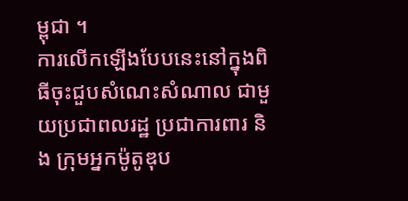ម្ពុជា ។
ការលើកឡើងបែបនេះនៅក្នុងពិធីចុះជួបសំណេះសំណាល ជាមួយប្រជាពលរដ្ឋ ប្រជាការពារ និង ក្រុមអ្នកម៉ូតូឌុប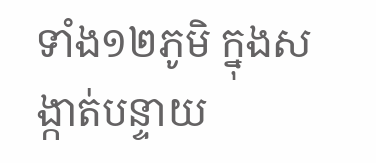ទាំង១២ភូមិ ក្នុងសង្កាត់បន្ទាយ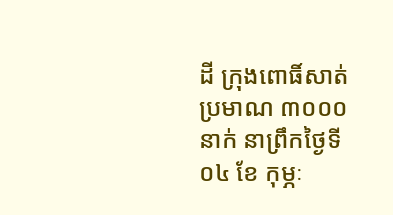ដី ក្រុងពោធិ៍សាត់ ប្រមាណ ៣០០០នាក់ នាព្រឹកថ្ងៃទី ០៤ ខែ កុម្ភៈ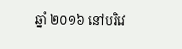ឆ្នាំ ២០១៦ នៅបរិវេ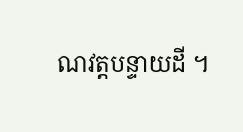ណវត្តបន្ទាយដី ។